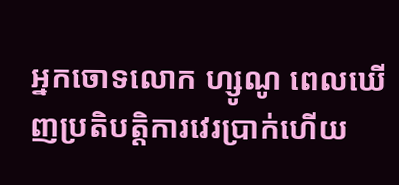អ្នកចោទលោក ហ្សូណូ ពេលឃើញប្រតិបត្តិការវេរប្រាក់ហើយ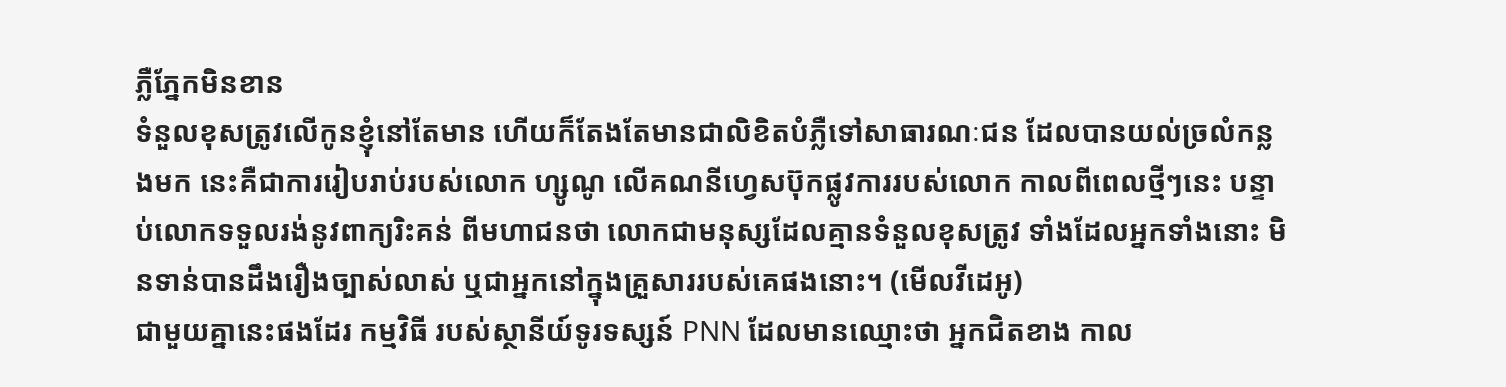ភ្លឺភ្នែកមិនខាន
ទំនួលខុសត្រូវលើកូនខ្ញុំនៅតែមាន ហើយក៏តែងតែមានជាលិខិតបំភ្លឺទៅសាធារណៈជន ដែលបានយល់ច្រលំកន្លងមក នេះគឺជាការរៀបរាប់របស់លោក ហ្សូណូ លើគណនីហ្វេសប៊ុកផ្លូវការរបស់លោក កាលពីពេលថ្មីៗនេះ បន្ទាប់លោកទទួលរង់នូវពាក្យរិះគន់ ពីមហាជនថា លោកជាមនុស្សដែលគ្មានទំនួលខុសត្រូវ ទាំងដែលអ្នកទាំងនោះ មិនទាន់បានដឹងរឿងច្បាស់លាស់ ឬជាអ្នកនៅក្នុងគ្រួសាររបស់គេផងនោះ។ (មើលវីដេអូ)
ជាមួយគ្នានេះផងដែរ កម្មវិធី របស់ស្ថានីយ៍ទូរទស្សន៍ PNN ដែលមានឈ្មោះថា អ្នកជិតខាង កាល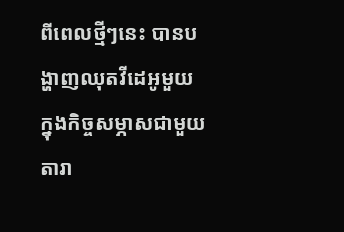ពីពេលថ្មីៗនេះ បានបង្ហាញឈុតវីដេអូមួយ ក្នុងកិច្ចសម្ភាសជាមួយតារា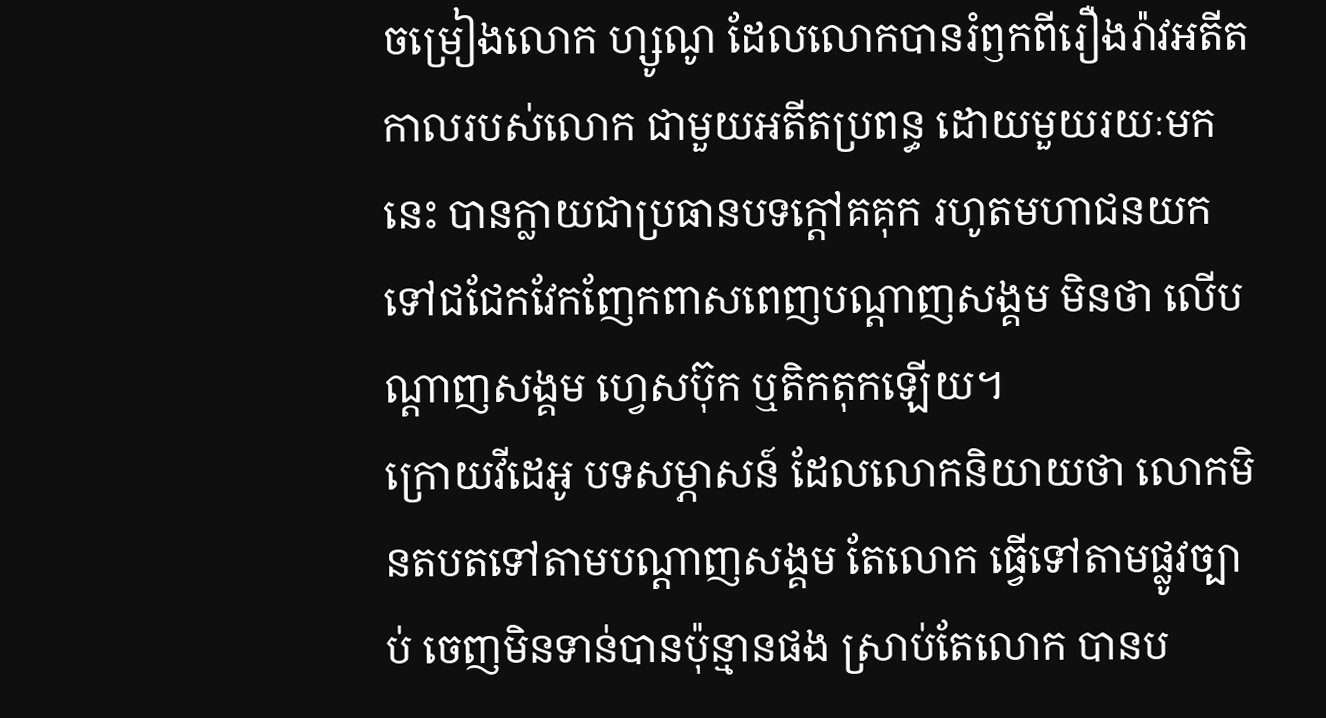ចម្រៀងលោក ហ្សូណូ ដែលលោកបានរំឭកពីរឿងរ៉ាវអតីតកាលរបស់លោក ជាមួយអតីតប្រពន្ធ ដោយមួយរយៈមកនេះ បានក្លាយជាប្រធានបទក្ដៅគគុក រហូតមហាជនយកទៅជជែកវែកញែកពាសពេញបណ្ដាញសង្គម មិនថា លើបណ្ដាញសង្គម ហ្វេសប៊ុក ឬតិកតុកឡើយ។
ក្រោយវីដេអូ បទសម្ភាសន៍ ដែលលោកនិយាយថា លោកមិនតបតទៅតាមបណ្ដាញសង្គម តែលោក ធ្វើទៅតាមផ្លូវច្បាប់ ចេញមិនទាន់បានប៉ុន្មានផង ស្រាប់តែលោក បានប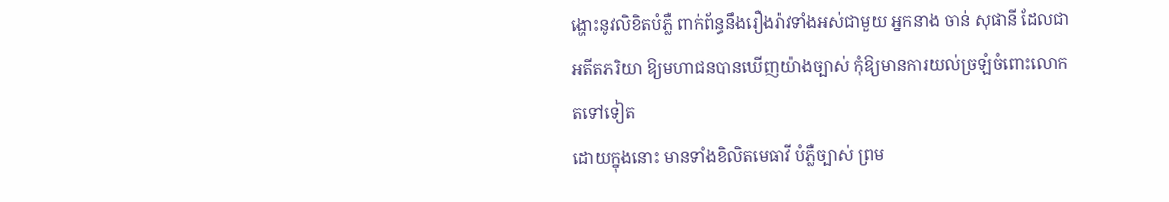ង្ហោះនូវលិខិតបំភ្លឺ ពាក់ព័ន្ធនឹងរឿងរ៉ាវទាំងអស់ជាមួយ អ្នកនាង ចាន់ សុផានី ដែលជាអតីតភរិយា ឱ្យមហាជនបានឃើញយ៉ាងច្បាស់ កុំឱ្យមានការយល់ច្រឡំចំពោះលោកតទៅទៀត
ដោយក្នុងនោះ មានទាំងខិលិតមេធាវី បំភ្លឺច្បាស់ ព្រម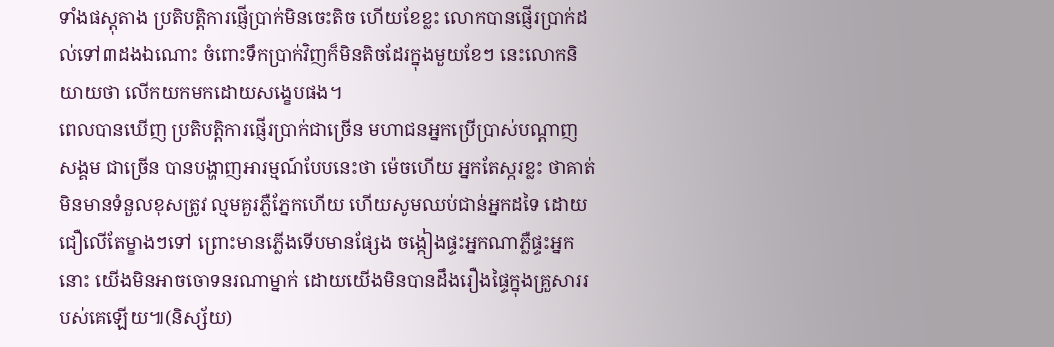ទាំងផស្ដុតាង ប្រតិបត្តិការផ្ញើប្រាក់មិនចេះតិច ហើយខែខ្លះ លោកបានផ្ញើរប្រាក់ដល់ទៅ៣ដងឯណោះ ចំពោះទឹកប្រាក់វិញក៏មិនតិចដែរក្នុងមួយខែៗ នេះលោកនិយាយថា លើកយកមកដោយសង្ខេបផង។
ពេលបានឃើញ ប្រតិបត្តិការផ្ញើរប្រាក់ជាច្រើន មហាជនអ្នកប្រើប្រាស់បណ្ដាញសង្គម ជាច្រើន បានបង្ហាញអារម្មណ៍បែបនេះថា ម៉េចហើយ អ្នកតែស្ករខ្លះ ថាគាត់មិនមានទំនួលខុសត្រូវ ល្មមគួរភ្លឺភ្នែកហើយ ហើយសូមឈប់ជាន់អ្នកដទៃ ដោយជឿលើតែម្ខាងៗទៅ ព្រោះមានភ្លើងទើបមានផ្សែង ចង្កៀងផ្ទះអ្នកណាភ្លឺផ្ទះអ្នកនោះ យើងមិនអាចចោទនរណាម្នាក់ ដោយយើងមិនបានដឹងរឿងផ្ទៃក្នុងគ្រួសាររបស់គេឡើយ៕(និស្ស័យ)